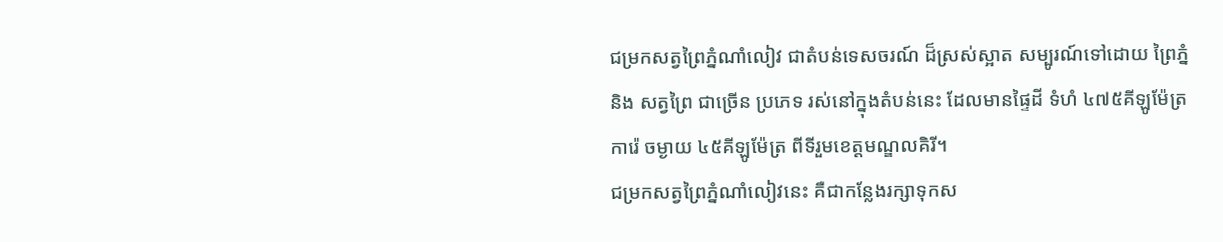ជម្រកសត្វព្រៃភ្នំណាំលៀវ ជាតំបន់ទេសចរណ៍ ដ៏ស្រស់ស្អាត សម្បូរណ៍ទៅដោយ ព្រៃភ្នំ
និង សត្វព្រៃ ជាច្រើន ប្រភេទ រស់នៅក្នុងតំបន់នេះ ដែលមានផ្ទៃដី ទំហំ ៤៧៥គីឡូម៉ែត្រ
ការ៉េ ចម្ងាយ ៤៥គីឡូម៉ែត្រ ពីទីរួមខេត្តមណ្ឌលគិរី។
ជម្រកសត្វព្រៃភ្នំណាំលៀវនេះ គឺជាកន្លែងរក្សាទុកស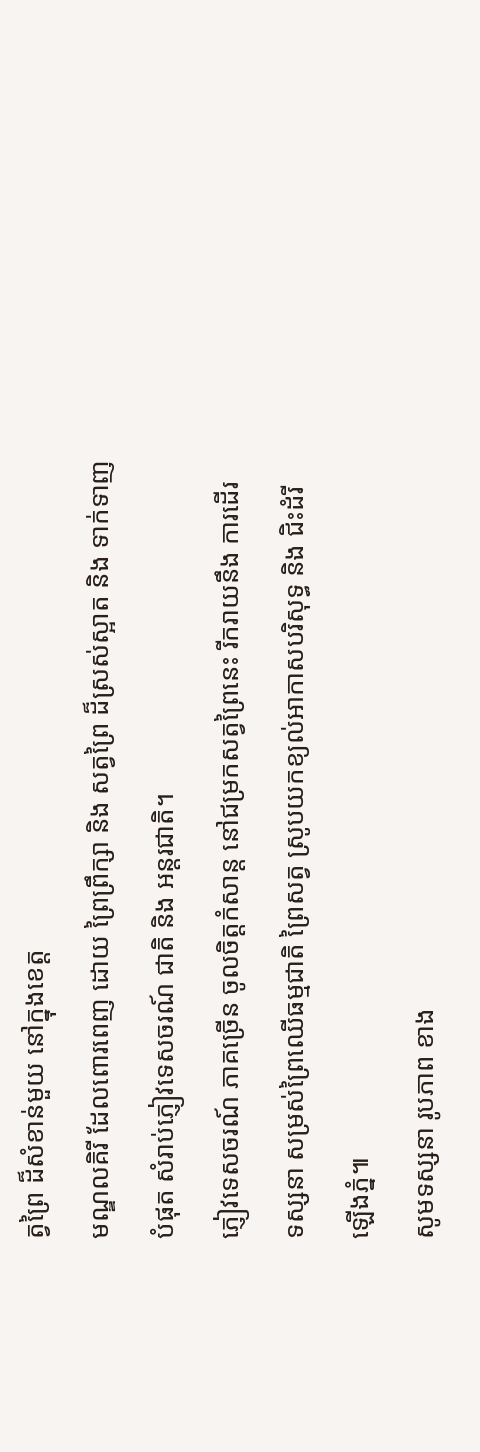ត្វព្រៃ ដ៏សំខាន់មួយ នៅក្នុងខេត្ត
មណ្ឌលគិរី ដែលពោរពេញ ដោយ ព្រៃព្រឹក្សា និង សត្វព្រៃ ដ៏ស្រស់ស្អាត និង ទាក់ទាញ
បំផុត សំរាប់ភ្ញៀវទេសចរណ៍ ជាតិ និង អន្តរជាតិ។
ភ្ញៀវទេសចរណ៍ ភាគច្រើន ចូលចិត្តកំសាន្ត នៅជម្រកសត្វព្រៃនេះ រីករាយនឹង ការដើរ
ទស្សនា សម្រស់ព្រៃឈើធម្មជាតិ ព្រៃសត្វ ស្រូបយកខ្យល់អាកាសបរិសុទ្ធ និង ជិះដំរី
ឡើងភ្នំ៕
សូមទស្សនា រូបភាព ខាង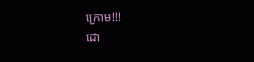ក្រោម!!!
ដោ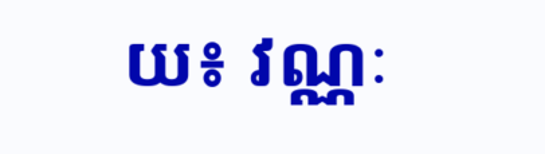យ៖ វណ្ណៈ